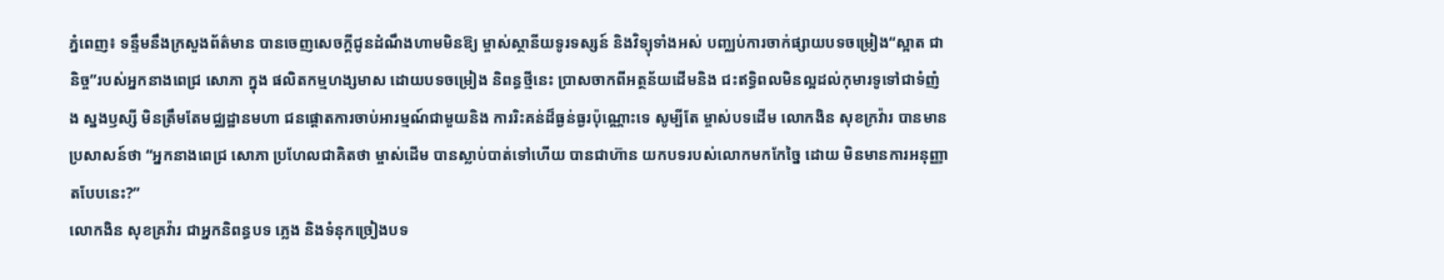ភ្នំពេញ៖ ទន្ទឹមនឹងក្រសួងព័ត៌មាន បានចេញសេចក្ដីជូនដំណឹងហាមមិនឱ្យ ម្ចាស់ស្ថានីយទូរទស្សន៍ និងវិទ្យុទាំងអស់ បញ្ឈប់ការចាក់ផ្សាយបទចម្រៀង“ស្អាត ជានិច្ច”របស់អ្នកនាងពេជ្រ សោភា ក្នុង ផលិតកម្មហង្សមាស ដោយបទចម្រៀង និពន្ធថ្មីនេះ ប្រាសចាកពីអត្ថន័យដើមនិង ជះឥទ្ធិពលមិនល្អដល់កុមារទូទៅជាទំញំង ស្នងឫស្សី មិនត្រឹមតែមជ្ឈដ្ឋានមហា ជនផ្ដោតការចាប់អារម្មណ៍ជាមួយនិង ការរិះគន់ដ៏ធ្ងន់ធ្ងរប៉ុណ្ណោះទេ សូម្បីតែ ម្ចាស់បទដើម លោកងិន សុខក្រវ៉ារ បានមានប្រសាសន៍ថា “អ្នកនាងពេជ្រ សោភា ប្រហែលជាគិតថា ម្ចាស់ដើម បានស្លាប់បាត់ទៅហើយ បានជាហ៊ាន យកបទរបស់លោកមកកែច្នៃ ដោយ មិនមានការអនុញ្ញាតបែបនេះ?”
លោកងិន សុខគ្រវ៉ារ ជាអ្នកនិពន្ធបទ ភ្លេង និងទំនុកច្រៀងបទ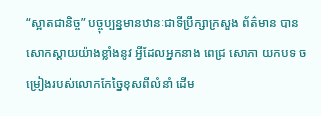“ស្អាតជានិច្ច” បច្ចុប្បន្នមានឋានៈជាទីប្រឹក្សាក្រសួង ព័ត៌មាន បានសោកស្ដាយយ៉ាងខ្លាំងនូវ អ្វីដែលអ្នកនាង ពេជ្រ សោភា យកបទ ចម្រៀងរបស់លោកកែច្នៃខុសពីលំនាំ ដើម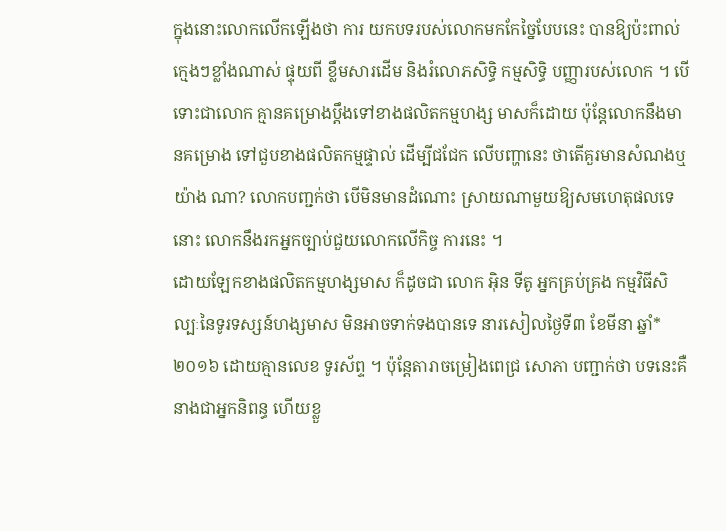ក្នុងនោះលោកលើកឡើងថា ការ យកបទរបស់លោកមកកែច្នៃបែបនេះ បានឱ្យប៉ះពាល់ក្មេងៗខ្លាំងណាស់ ផ្ទុយពី ខ្លឹមសារដើម និងរំលោភសិទ្ធិ កម្មសិទ្ធិ បញ្ញារបស់លោក ។ បើទោះជាលោក គ្មានគម្រោងប្ដឹងទៅខាងផលិតកម្មហង្ស មាសក៏ដោយ ប៉ុន្ដែលោកនឹងមានគម្រោង ទៅជួបខាងផលិតកម្មផ្ទាល់ ដើម្បីជជែក លើបញ្ហានេះ ថាតើគួរមានសំណងឬយ៉ាង ណា? លោកបញ្ជក់ថា បើមិនមានដំណោះ ស្រាយណាមួយឱ្យសមហេតុផលទេនោះ លោកនឹងរកអ្នកច្បាប់ជួយលោកលើកិច្ច ការនេះ ។
ដោយឡែកខាងផលិតកម្មហង្សមាស ក៏ដូចជា លោក អ៊ិន ទីតូ អ្នកគ្រប់គ្រង កម្មវិធីសិល្បៈនៃទូរទស្សន៍ហង្សមាស មិនអាចទាក់ទងបានទេ នារសៀលថ្ងៃទី៣ ខែមីនា ឆ្នាំ*២០១៦ ដោយគ្មានលេខ ទូរស័ព្ទ ។ ប៉ុន្ដែតារាចម្រៀងពេជ្រ សោភា បញ្ជាក់ថា បទនេះគឺនាងជាអ្នកនិពន្ធ ហើយខ្លួ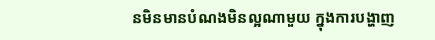នមិនមានបំណងមិនល្អណាមួយ ក្នុងការបង្ហាញ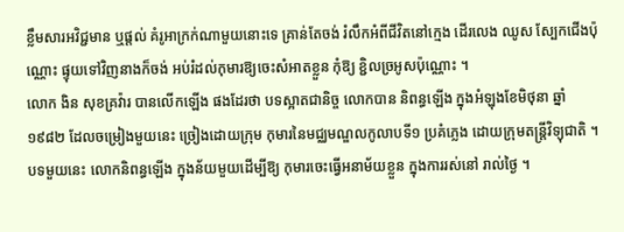ខ្លឹមសារអវិជ្ជមាន ឬផ្ដល់ គំរូអាក្រក់ណាមួយនោះទេ គ្រាន់តែចង់ រំលឹកអំពីជីវិតនៅក្មេង ដើរលេង ឈូស ស្បែកជើងប៉ុណ្ណោះ ផ្ទុយទៅវិញនាងក៏ចង់ អប់រំដល់កុមារឱ្យចេះសំអាតខ្លួន កុំឱ្យ ខ្ជិលច្រអូសប៉ុណ្ណោះ ។
លោក ងិន សុខគ្រវ៉ារ បានលើកឡើង ផងដែរថា បទស្អាតជានិច្ច លោកបាន និពន្ធឡើង ក្នុងអំឡុងខែមិថុនា ឆ្នាំ១៩៨២ ដែលចម្រៀងមួយនេះ ច្រៀងដោយក្រុម កុមារនៃមជ្ឈមណ្ឌលកូលាបទី១ ប្រគំភ្លេង ដោយក្រុមតន្ដ្រីវិទ្យុជាតិ ។ បទមួយនេះ លោកនិពន្ធឡើង ក្នុងន័យមួយដើម្បីឱ្យ កុមារចេះធ្វើអនាម័យខ្លួន ក្នុងការរស់នៅ រាល់ថ្ងៃ ។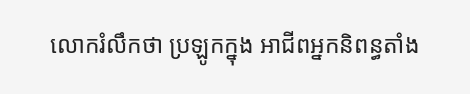លោករំលឹកថា ប្រឡូកក្នុង អាជីពអ្នកនិពន្ធតាំង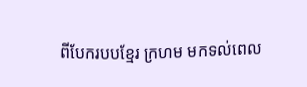ពីបែករបបខ្មែរ ក្រហម មកទល់ពេល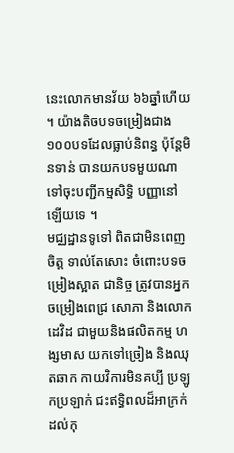នេះលោកមានវ័យ ៦៦ឆ្នាំហើយ ។ យ៉ាងតិចបទចម្រៀងជាង ១០០បទដែលធ្លាប់និពន្ធ ប៉ុន្ដែមិនទាន់ បានយកបទមួយណាទៅចុះបញ្ជីកម្មសិទ្ធិ បញ្ញានៅឡើយទេ ។
មជ្ឈដ្ឋានទូទៅ ពិតជាមិនពេញចិត្ដ ទាល់តែសោះ ចំពោះបទចម្រៀងស្អាត ជានិច្ច ត្រូវបានអ្នកចម្រៀងពេជ្រ សោភា និងលោក ដេវិដ ជាមួយនិងផលិតកម្ម ហង្សមាស យកទៅច្រៀង និងឈុតឆាក កាយវិការមិនគប្បី ប្រឡូកប្រឡាក់ ជះឥទ្ធិពលដ៏អាក្រក់ដល់កុ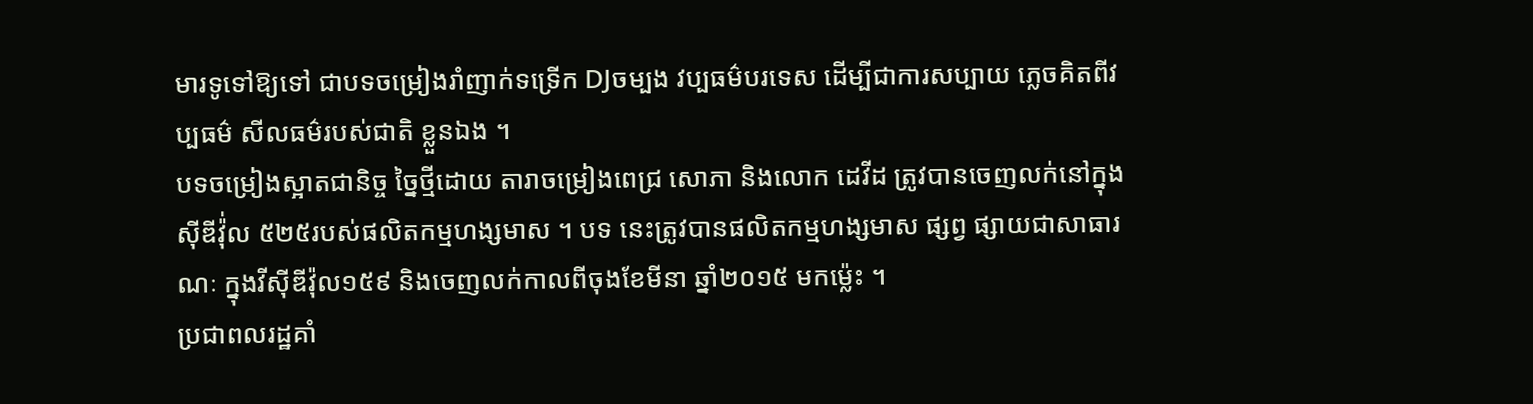មារទូទៅឱ្យទៅ ជាបទចម្រៀងរាំញាក់ទទ្រើក DJចម្បង វប្បធម៌បរទេស ដើម្បីជាការសប្បាយ ភ្លេចគិតពីវប្បធម៌ សីលធម៌របស់ជាតិ ខ្លួនឯង ។
បទចម្រៀងស្អាតជានិច្ច ច្នៃថ្មីដោយ តារាចម្រៀងពេជ្រ សោភា និងលោក ដេវីដ ត្រូវបានចេញលក់នៅក្នុងស៊ីឌីវ៉ុ់ល ៥២៥របស់ផលិតកម្មហង្សមាស ។ បទ នេះត្រូវបានផលិតកម្មហង្សមាស ផ្សព្វ ផ្សាយជាសាធារណៈ ក្នុងវីស៊ីឌីវ៉ុល១៥៩ និងចេញលក់កាលពីចុងខែមីនា ឆ្នាំ២០១៥ មកម្ល៉េះ ។
ប្រជាពលរដ្ឋគាំ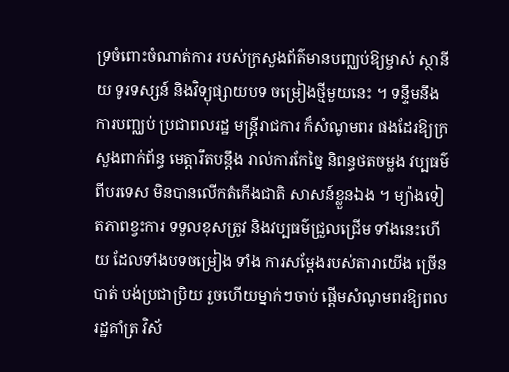ទ្រចំពោះចំណាត់ការ របស់ក្រសួងព័ត៌មានបញ្ឈប់ឱ្យម្ចាស់ ស្ថានីយ ទូរទស្សន៍ និងវិទ្យុផ្សាយបទ ចម្រៀងថ្មីមួយនេះ ។ ទន្ទឹមនឹងការបញ្ឈប់ ប្រជាពលរដ្ឋ មន្ដ្រីរាជការ ក៏សំណូមពរ ផងដែរឱ្យក្រសួងពាក់ព័ន្ធ មេត្ដារឹតបន្ដឹង រាល់ការកែច្នៃ និពន្ធថតចម្លង វប្បធម៌ ពីបរទេស មិនបានលើកតំកើងជាតិ សាសន៍ខ្លួនឯង ។ ម្យ៉ាងទៀតភាពខ្វះការ ទទួលខុសត្រូវ និងវប្បធម៌ជ្រួលជ្រើម ទាំងនេះហើយ ដែលទាំងបទចម្រៀង ទាំង ការសម្ដែងរបស់តារាយើង ច្រើនបាត់ បង់ប្រជាប្រិយ រួចហើយម្នាក់ៗចាប់ ផ្ដើមសំណូមពរឱ្យពលរដ្ឋគាំត្រ វិស័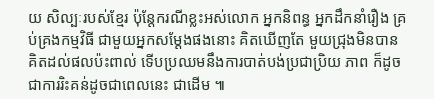យ សិល្បៈរបស់ខ្មែរ ប៉ុន្ដែករណីខ្លះអស់លោក អ្នកនិពន្ធ អ្នកដឹកនាំរឿង គ្រប់គ្រងកម្មវិធី ជាមួយអ្នកសម្ដែងផងនោះ គិតឃើញតែ មួយជ្រុងមិនបានគិតដល់ផលប៉ះពាល់ ទើបប្រឈមនឹងការបាត់បង់ប្រជាប្រិយ ភាព ក៏ដូចជាការរិះគន់ដូចជាពេលនេះ ជាដើម ៕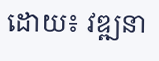ដោយ៖ វឌ្ឍនា